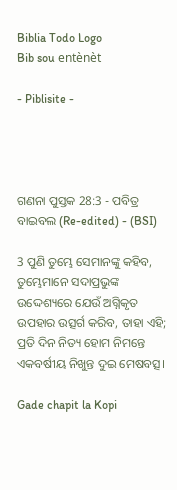Biblia Todo Logo
Bib sou entènèt

- Piblisite -




ଗଣନା ପୁସ୍ତକ 28:3 - ପବିତ୍ର ବାଇବଲ (Re-edited) - (BSI)

3 ପୁଣି ତୁମ୍ଭେ ସେମାନଙ୍କୁ କହିବ, ତୁମ୍ଭେମାନେ ସଦାପ୍ରଭୁଙ୍କ ଉଦ୍ଦେଶ୍ୟରେ ଯେଉଁ ଅଗ୍ନିକୃତ ଉପହାର ଉତ୍ସର୍ଗ କରିବ, ତାହା ଏହି; ପ୍ରତି ଦିନ ନିତ୍ୟ ହୋମ ନିମନ୍ତେ ଏକବର୍ଷୀୟ ନିଖୁନ୍ତ ଦୁଇ ମେଷବତ୍ସ।

Gade chapit la Kopi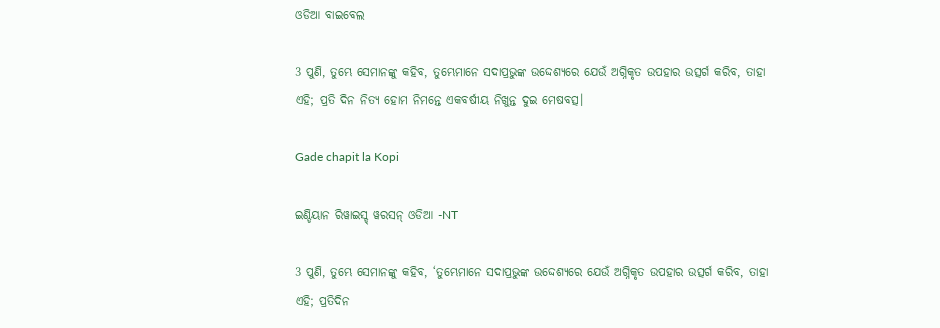ଓଡିଆ ବାଇବେଲ

3 ପୁଣି, ତୁମ୍ଭେ ସେମାନଙ୍କୁ କହିବ, ତୁମ୍ଭେମାନେ ସଦାପ୍ରଭୁଙ୍କ ଉଦ୍ଦେଶ୍ୟରେ ଯେଉଁ ଅଗ୍ନିକୃତ ଉପହାର ଉତ୍ସର୍ଗ କରିବ, ତାହା ଏହି; ପ୍ରତି ଦିନ ନିତ୍ୟ ହୋମ ନିମନ୍ତେ ଏକବର୍ଷୀୟ ନିଖୁନ୍ତ ଦୁଇ ମେଷବତ୍ସ।

Gade chapit la Kopi

ଇଣ୍ଡିୟାନ ରିୱାଇସ୍ଡ୍ ୱରସନ୍ ଓଡିଆ -NT

3 ପୁଣି, ତୁମ୍ଭେ ସେମାନଙ୍କୁ କହିବ, ‘ତୁମ୍ଭେମାନେ ସଦାପ୍ରଭୁଙ୍କ ଉଦ୍ଦେଶ୍ୟରେ ଯେଉଁ ଅଗ୍ନିକୃତ ଉପହାର ଉତ୍ସର୍ଗ କରିବ, ତାହା ଏହି; ପ୍ରତିଦିନ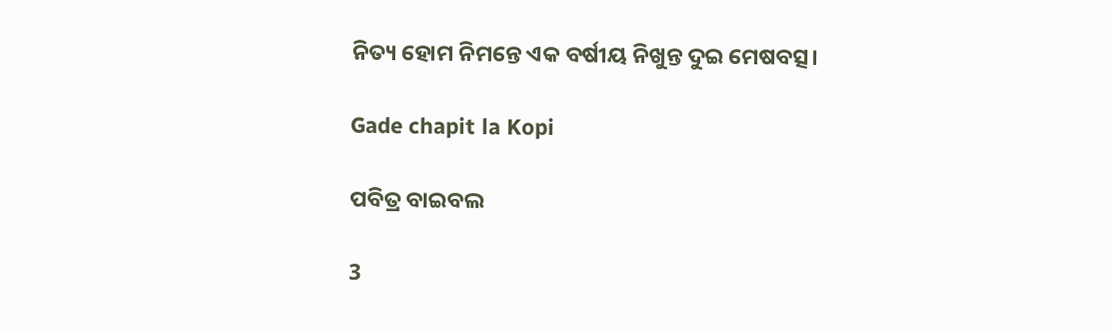ନିତ୍ୟ ହୋମ ନିମନ୍ତେ ଏକ ବର୍ଷୀୟ ନିଖୁନ୍ତ ଦୁଇ ମେଷବତ୍ସ।

Gade chapit la Kopi

ପବିତ୍ର ବାଇବଲ

3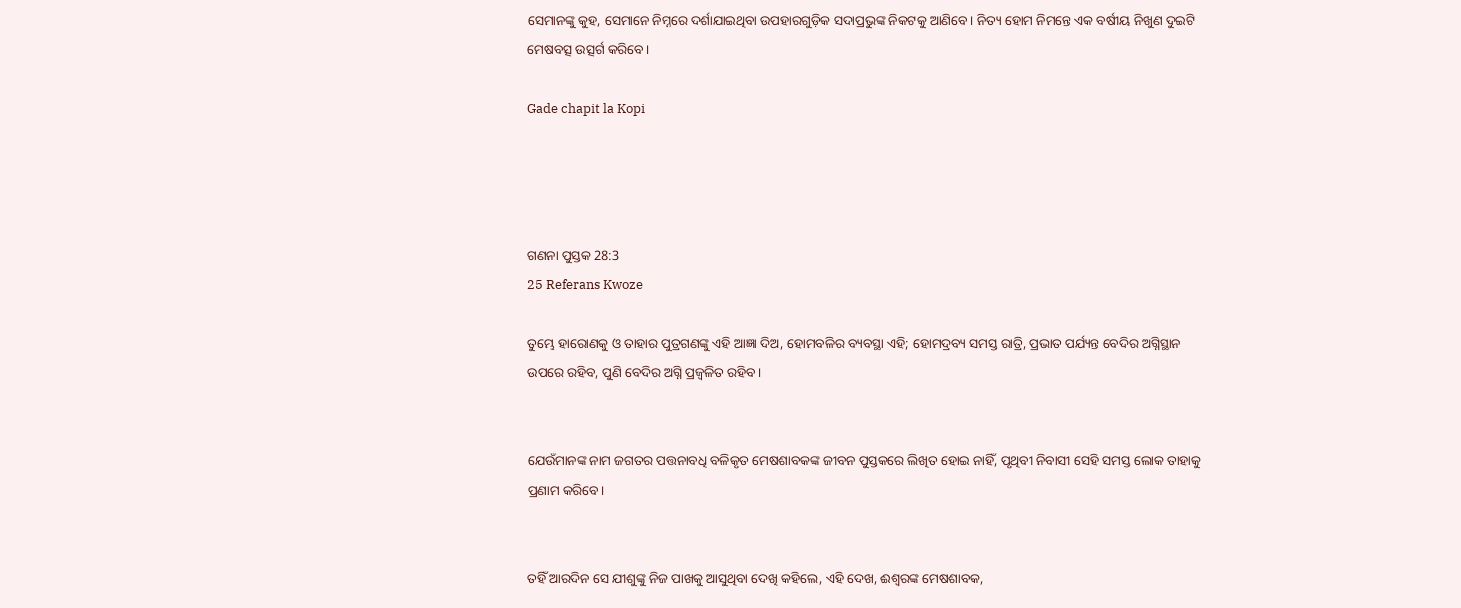ସେମାନଙ୍କୁ କୁହ, ସେମାନେ ନିମ୍ନରେ ଦର୍ଶାଯାଇଥିବା ଉପହାରଗୁଡ଼ିକ ସଦାପ୍ରଭୁଙ୍କ ନିକଟକୁ ଆଣିବେ। ନିତ୍ୟ ହୋମ ନିମନ୍ତେ ଏକ ବର୍ଷୀୟ ନିଖୁଣ ଦୁଇଟି ମେଷବତ୍ସ ଉତ୍ସର୍ଗ କରିବେ।

Gade chapit la Kopi




ଗଣନା ପୁସ୍ତକ 28:3
25 Referans Kwoze

ତୁମ୍ଭେ ହାରୋଣକୁ ଓ ତାହାର ପୁତ୍ରଗଣଙ୍କୁ ଏହି ଆଜ୍ଞା ଦିଅ, ହୋମବଳିର ବ୍ୟବସ୍ଥା ଏହି; ହୋମଦ୍ରବ୍ୟ ସମସ୍ତ ରାତ୍ରି, ପ୍ରଭାତ ପର୍ଯ୍ୟନ୍ତ ବେଦିର ଅଗ୍ନିସ୍ଥାନ ଉପରେ ରହିବ, ପୁଣି ବେଦିର ଅଗ୍ନି ପ୍ରଜ୍ଵଳିତ ରହିବ।


ଯେଉଁମାନଙ୍କ ନାମ ଜଗତର ପତ୍ତନାବଧି ବଳିକୃତ ମେଷଶାବକଙ୍କ ଜୀବନ ପୁସ୍ତକରେ ଲିଖିତ ହୋଇ ନାହିଁ, ପୃଥିବୀ ନିବାସୀ ସେହି ସମସ୍ତ ଲୋକ ତାହାକୁ ପ୍ରଣାମ କରିବେ।


ତହିଁ ଆରଦିନ ସେ ଯୀଶୁଙ୍କୁ ନିଜ ପାଖକୁ ଆସୁଥିବା ଦେଖି କହିଲେ, ଏହି ଦେଖ, ଈଶ୍ଵରଙ୍କ ମେଷଶାବକ,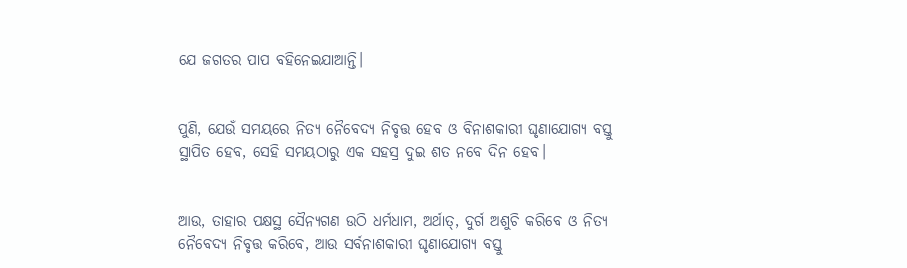ଯେ ଜଗତର ପାପ ବହିନେଇଯାଆନ୍ତି।


ପୁଣି, ଯେଉଁ ସମୟରେ ନିତ୍ୟ ନୈବେଦ୍ୟ ନିବୃତ୍ତ ହେବ ଓ ବିନାଶକାରୀ ଘୃଣାଯୋଗ୍ୟ ବସ୍ତୁ ସ୍ଥାପିତ ହେବ, ସେହି ସମୟଠାରୁ ଏକ ସହସ୍ର ଦୁଇ ଶତ ନବେ ଦିନ ହେବ।


ଆଉ, ତାହାର ପକ୍ଷସ୍ଥ ସୈନ୍ୟଗଣ ଉଠି ଧର୍ମଧାମ, ଅର୍ଥାତ୍, ଦୁର୍ଗ ଅଶୁଚି କରିବେ ଓ ନିତ୍ୟ ନୈବେଦ୍ୟ ନିବୃତ୍ତ କରିବେ, ଆଉ ସର୍ବନାଶକାରୀ ଘୃଣାଯୋଗ୍ୟ ବସ୍ତୁ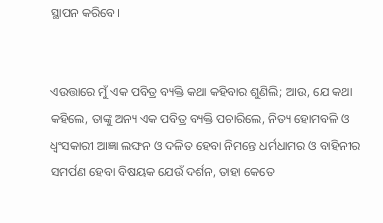ସ୍ଥାପନ କରିବେ।


ଏଉତ୍ତାରେ ମୁଁ ଏକ ପବିତ୍ର ବ୍ୟକ୍ତି କଥା କହିବାର ଶୁଣିଲି; ଆଉ, ଯେ କଥା କହିଲେ, ତାଙ୍କୁ ଅନ୍ୟ ଏକ ପବିତ୍ର ବ୍ୟକ୍ତି ପଚାରିଲେ, ନିତ୍ୟ ହୋମବଳି ଓ ଧ୍ଵଂସକାରୀ ଆଜ୍ଞା ଲଙ୍ଘନ ଓ ଦଳିତ ହେବା ନିମନ୍ତେ ଧର୍ମଧାମର ଓ ବାହିନୀର ସମର୍ପଣ ହେବା ବିଷୟକ ଯେଉଁ ଦର୍ଶନ, ତାହା କେତେ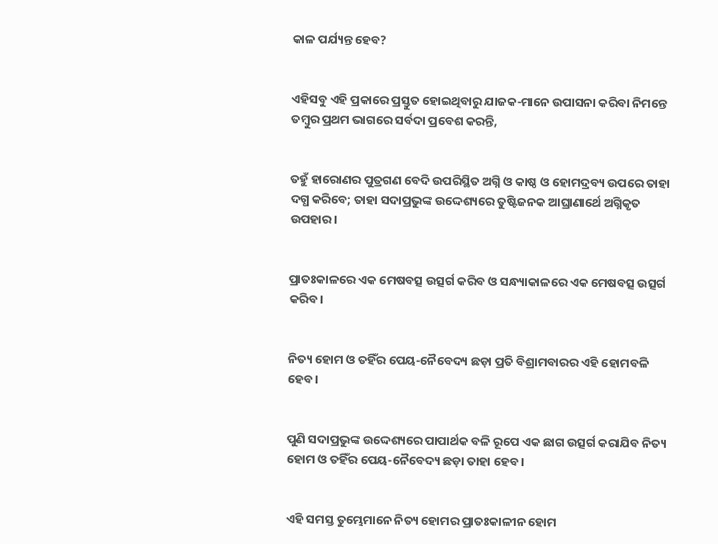କାଳ ପର୍ଯ୍ୟନ୍ତ ହେବ?


ଏହିସବୁ ଏହି ପ୍ରକାରେ ପ୍ରସ୍ତୁତ ହୋଇଥିବାରୁ ଯାଜକ-ମାନେ ଉପାସନା କରିବା ନିମନ୍ତେ ତମ୍ଵୁର ପ୍ରଥମ ଭାଗରେ ସର୍ବଦା ପ୍ରବେଶ କରନ୍ତି,


ତହୁଁ ହାରୋଣର ପୁତ୍ରଗଣ ବେଦି ଉପରିସ୍ଥିତ ଅଗ୍ନି ଓ କାଷ୍ଠ ଓ ହୋମଦ୍ରବ୍ୟ ଉପରେ ତାହା ଦଗ୍ଧ କରିବେ; ତାହା ସଦାପ୍ରଭୁଙ୍କ ଉଦ୍ଦେଶ୍ୟରେ ତୁଷ୍ଟିଜନକ ଆଘ୍ରାଣାର୍ଥେ ଅଗ୍ନିକୃତ ଉପହାର।


ପ୍ରାତଃକାଳରେ ଏକ ମେଷବତ୍ସ ଉତ୍ସର୍ଗ କରିବ ଓ ସନ୍ଧ୍ୟାକାଳରେ ଏକ ମେଷବତ୍ସ ଉତ୍ସର୍ଗ କରିବ।


ନିତ୍ୟ ହୋମ ଓ ତହିଁର ପେୟ-ନୈବେଦ୍ୟ ଛଡ଼ା ପ୍ରତି ବିଶ୍ରାମବାରର ଏହି ହୋମବଳି ହେବ।


ପୁଣି ସଦାପ୍ରଭୁଙ୍କ ଉଦ୍ଦେଶ୍ୟରେ ପାପାର୍ଥକ ବଳି ରୂପେ ଏକ ଛାଗ ଉତ୍ସର୍ଗ କରାଯିବ ନିତ୍ୟ ହୋମ ଓ ତହିଁର ପେୟ-ନୈବେଦ୍ୟ ଛଡ଼ା ତାହା ହେବ।


ଏହି ସମସ୍ତ ତୁମ୍ଭେମାନେ ନିତ୍ୟ ହୋମର ପ୍ରାତଃକାଳୀନ ହୋମ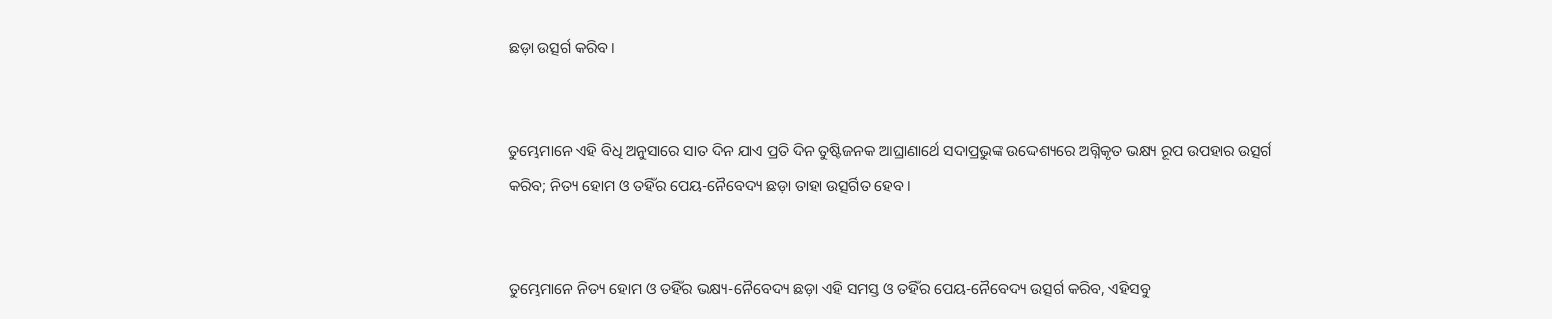ଛଡ଼ା ଉତ୍ସର୍ଗ କରିବ।


ତୁମ୍ଭେମାନେ ଏହି ବିଧି ଅନୁସାରେ ସାତ ଦିନ ଯାଏ ପ୍ରତି ଦିନ ତୁଷ୍ଟିଜନକ ଆଘ୍ରାଣାର୍ଥେ ସଦାପ୍ରଭୁଙ୍କ ଉଦ୍ଦେଶ୍ୟରେ ଅଗ୍ନିକୃତ ଭକ୍ଷ୍ୟ ରୂପ ଉପହାର ଉତ୍ସର୍ଗ କରିବ; ନିତ୍ୟ ହୋମ ଓ ତହିଁର ପେୟ-ନୈବେଦ୍ୟ ଛଡ଼ା ତାହା ଉତ୍ସର୍ଗିତ ହେବ।


ତୁମ୍ଭେମାନେ ନିତ୍ୟ ହୋମ ଓ ତହିଁର ଭକ୍ଷ୍ୟ-ନୈବେଦ୍ୟ ଛଡ଼ା ଏହି ସମସ୍ତ ଓ ତହିଁର ପେୟ-ନୈବେଦ୍ୟ ଉତ୍ସର୍ଗ କରିବ, ଏହିସବୁ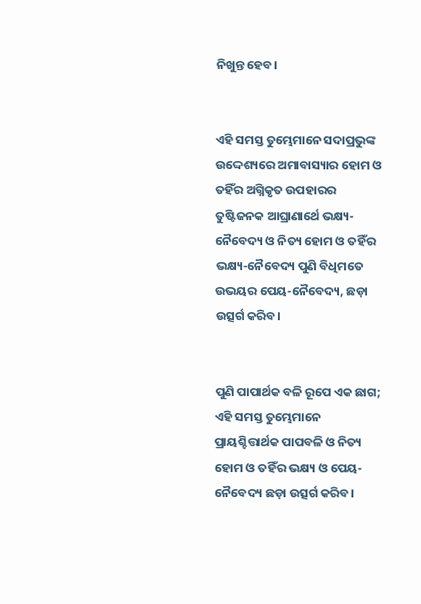ନିଖୁନ୍ତ ହେବ।


ଏହି ସମସ୍ତ ତୁମ୍ଭେମାନେ ସଦାପ୍ରଭୁଙ୍କ ଉଦ୍ଦେଶ୍ୟରେ ଅମାବାସ୍ୟାର ହୋମ ଓ ତହିଁର ଅଗ୍ନିକୃତ ଉପହାରର ତୁଷ୍ଟିଜନକ ଆଘ୍ରାଣାର୍ଥେ ଭକ୍ଷ୍ୟ-ନୈବେଦ୍ୟ ଓ ନିତ୍ୟ ହୋମ ଓ ତହିଁର ଭକ୍ଷ୍ୟ-ନୈବେଦ୍ୟ ପୁଣି ବିଧିମତେ ଉଭୟର ପେୟ-ନୈବେଦ୍ୟ, ଛଡ଼ା ଉତ୍ସର୍ଗ କରିବ।


ପୁଣି ପାପାର୍ଥକ ବଳି ରୂପେ ଏକ ଛାଗ; ଏହି ସମସ୍ତ ତୁମ୍ଭେମାନେ ପ୍ରାୟଶ୍ଚିତ୍ତାର୍ଥକ ପାପବଳି ଓ ନିତ୍ୟ ହୋମ ଓ ତହିଁର ଭକ୍ଷ୍ୟ ଓ ପେୟ-ନୈବେଦ୍ୟ ଛଡ଼ା ଉତ୍ସର୍ଗ କରିବ।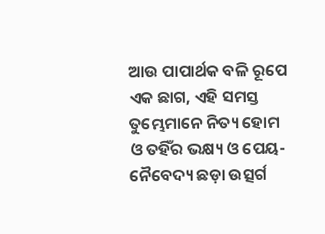ଆଉ ପାପାର୍ଥକ ବଳି ରୂପେ ଏକ ଛାଗ, ଏହି ସମସ୍ତ ତୁମ୍ଭେମାନେ ନିତ୍ୟ ହୋମ ଓ ତହିଁର ଭକ୍ଷ୍ୟ ଓ ପେୟ-ନୈବେଦ୍ୟ ଛଡ଼ା ଉତ୍ସର୍ଗ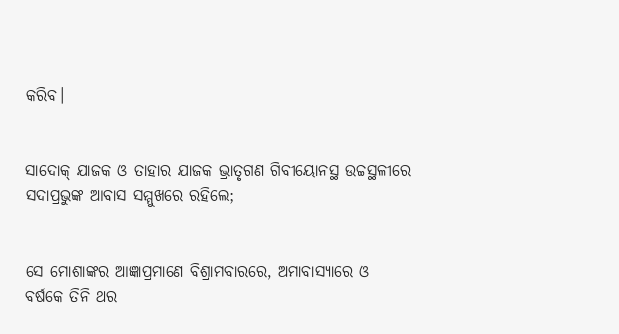କରିବ।


ସାଦୋକ୍ ଯାଜକ ଓ ତାହାର ଯାଜକ ଭ୍ରାତୃଗଣ ଗିବୀୟୋନସ୍ଥ ଉଚ୍ଚସ୍ଥଳୀରେ ସଦାପ୍ରଭୁଙ୍କ ଆବାସ ସମ୍ମୁଖରେ ରହିଲେ;


ସେ ମୋଶାଙ୍କର ଆଜ୍ଞାପ୍ରମାଣେ ବିଶ୍ରାମବାରରେ, ଅମାବାସ୍ୟାରେ ଓ ବର୍ଷକେ ତିନି ଥର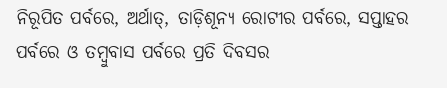ନିରୂପିତ ପର୍ବରେ, ଅର୍ଥାତ୍, ତାଡ଼ିଶୂନ୍ୟ ରୋଟୀର ପର୍ବରେ, ସପ୍ତାହର ପର୍ବରେ ଓ ତମ୍ଵୁବାସ ପର୍ବରେ ପ୍ରତି ଦିବସର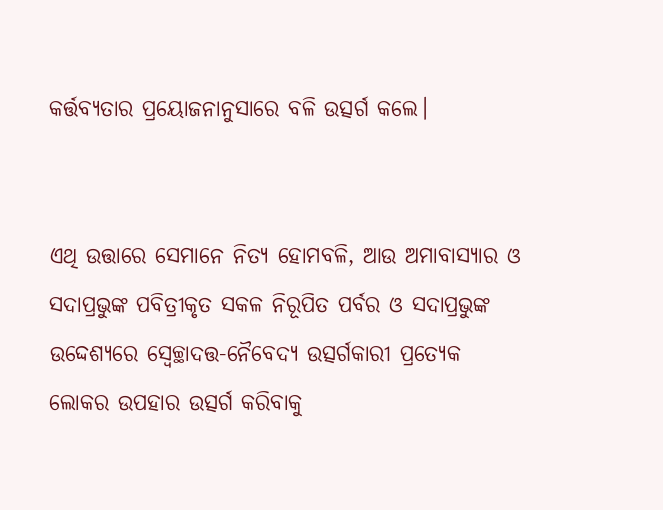କର୍ତ୍ତବ୍ୟତାର ପ୍ରୟୋଜନାନୁସାରେ ବଳି ଉତ୍ସର୍ଗ କଲେ।


ଏଥି ଉତ୍ତାରେ ସେମାନେ ନିତ୍ୟ ହୋମବଳି, ଆଉ ଅମାବାସ୍ୟାର ଓ ସଦାପ୍ରଭୁଙ୍କ ପବିତ୍ରୀକୃତ ସକଳ ନିରୂପିତ ପର୍ବର ଓ ସଦାପ୍ରଭୁଙ୍କ ଉଦ୍ଦେଶ୍ୟରେ ସ୍ଵେଚ୍ଛାଦତ୍ତ-ନୈବେଦ୍ୟ ଉତ୍ସର୍ଗକାରୀ ପ୍ରତ୍ୟେକ ଲୋକର ଉପହାର ଉତ୍ସର୍ଗ କରିବାକୁ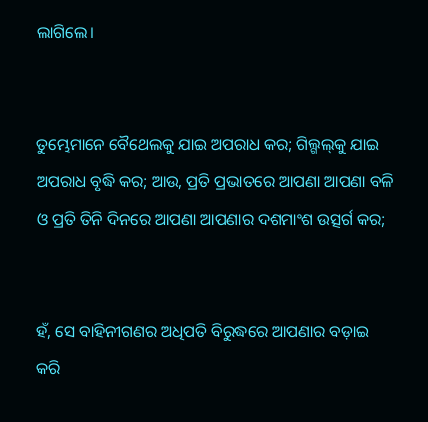ଲାଗିଲେ।


ତୁମ୍ଭେମାନେ ବୈଥେଲକୁ ଯାଇ ଅପରାଧ କର; ଗିଲ୍ଗଲ୍‍କୁ ଯାଇ ଅପରାଧ ବୃଦ୍ଧି କର; ଆଉ, ପ୍ରତି ପ୍ରଭାତରେ ଆପଣା ଆପଣା ବଳି ଓ ପ୍ରତି ତିନି ଦିନରେ ଆପଣା ଆପଣାର ଦଶମାଂଶ ଉତ୍ସର୍ଗ କର;


ହଁ, ସେ ବାହିନୀଗଣର ଅଧିପତି ବିରୁଦ୍ଧରେ ଆପଣାର ବଡ଼ାଇ କରି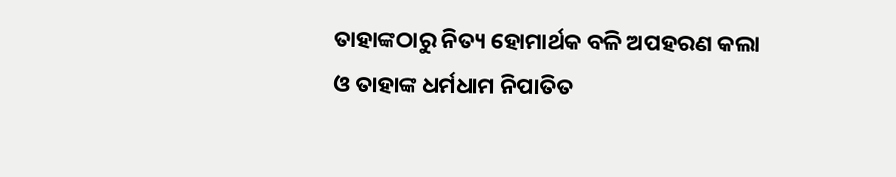ତାହାଙ୍କଠାରୁ ନିତ୍ୟ ହୋମାର୍ଥକ ବଳି ଅପହରଣ କଲା ଓ ତାହାଙ୍କ ଧର୍ମଧାମ ନିପାତିତ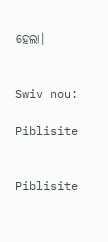ହେଲା।


Swiv nou:

Piblisite


Piblisite